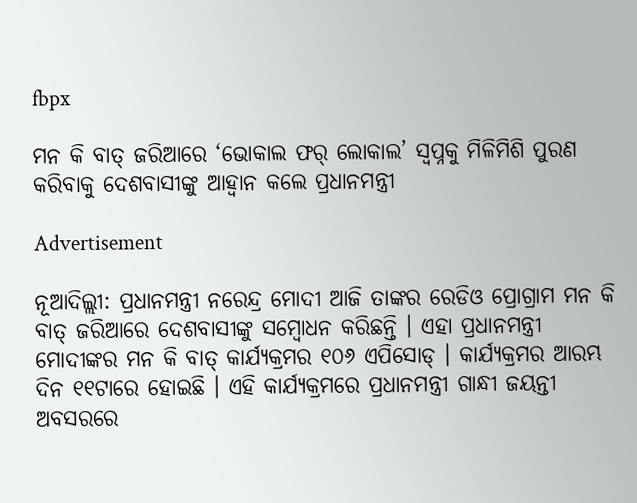fbpx

ମନ କି ବାତ୍ ଜରିଆରେ ‘ଭୋକାଲ ଫର୍ ଲୋକାଲ’ ସ୍ୱପ୍ନକୁ ମିଳିମିଶି ପୁରଣ କରିବାକୁ ଦେଶବାସୀଙ୍କୁ ଆହ୍ୱାନ କଲେ ପ୍ରଧାନମନ୍ତ୍ରୀ

Advertisement

ନୂଆଦିଲ୍ଲୀ: ପ୍ରଧାନମନ୍ତ୍ରୀ ନରେନ୍ଦ୍ର ମୋଦୀ ଆଜି ତାଙ୍କର ରେଡିଓ ପ୍ରୋଗ୍ରାମ ମନ କି ବାତ୍ ଜରିଆରେ ଦେଶବାସୀଙ୍କୁ ସମ୍ବୋଧନ କରିଛନ୍ତି । ଏହା ପ୍ରଧାନମନ୍ତ୍ରୀ ମୋଦୀଙ୍କର ମନ କି ବାତ୍ କାର୍ଯ୍ୟକ୍ରମର ୧୦୬ ଏପିସୋଡ୍ । କାର୍ଯ୍ୟକ୍ରମର ଆରମ୍ଭ ଦିନ ୧୧ଟାରେ ହୋଇଛି । ଏହି କାର୍ଯ୍ୟକ୍ରମରେ ପ୍ରଧାନମନ୍ତ୍ରୀ ଗାନ୍ଧୀ ଜୟନ୍ତୀ ଅବସରରେ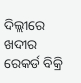ଦିଲ୍ଲୀରେ ଖଦୀର ରେକର୍ଡ ବିକ୍ରି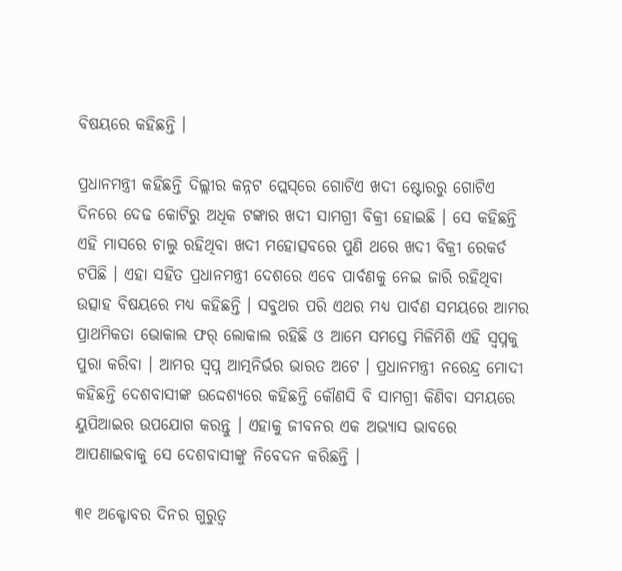ବିଷୟରେ କହିଛନ୍ତି ।

ପ୍ରଧାନମନ୍ତ୍ରୀ କହିଛନ୍ତି ଦିଲ୍ଲୀର କନ୍ନଟ ପ୍ଲେସ୍‌ରେ ଗୋଟିଏ ଖଦୀ ଷ୍ଟୋରରୁ ଗୋଟିଏ ଦିନରେ ଦେଢ କୋଟିରୁ ଅଧିକ ଟଙ୍କାର ଖଦୀ ସାମଗ୍ରୀ ବିକ୍ରୀ ହୋଇଛି । ସେ କହିଛନ୍ତି ଏହି ମାସରେ ଚାଲୁ ରହିଥିବା ଖଦୀ ମହୋତ୍ସବରେ ପୁଣି ଥରେ ଖଦୀ ବିକ୍ରୀ ରେକର୍ଡ ଟପିଛି । ଏହା ସହିତ ପ୍ରଧାନମନ୍ତ୍ରୀ ଦେଶରେ ଏବେ ପାର୍ବଣକୁ ନେଇ ଜାରି ରହିଥିବା ଉତ୍ସାହ ବିଷୟରେ ମଧ୍ୟ କହିଛନ୍ତି । ସବୁଥର ପରି ଏଥର ମଧ୍ୟ ପାର୍ବଣ ସମୟରେ ଆମର ପ୍ରାଥମିକତା ଭୋକାଲ ଫର୍ ଲୋକାଲ ରହିଛି ଓ ଆମେ ସମସ୍ତେ ମିଳିମିଶି ଏହି ସ୍ୱପ୍ନକୁ ପୁରା କରିବା । ଆମର ସ୍ୱପ୍ନ ଆତ୍ମନିର୍ଭର ଭାରତ ଅଟେ । ପ୍ରଧାନମନ୍ତ୍ରୀ ନରେନ୍ଦ୍ର ମୋଦୀ କହିଛନ୍ତି ଦେଶବାସୀଙ୍କ ଉଦ୍ଦେଶ୍ୟରେ କହିଛନ୍ତି କୌଣସି ବି ସାମଗ୍ରୀ କିଣିବା ସମୟରେ ୟୁପିଆଇର ଉପଯୋଗ କରନ୍ତୁ । ଏହାକୁ ଜୀବନର ଏକ ଅଭ୍ୟାସ ଭାବରେ ଆପଣାଇବାକୁ ସେ ଦେଶବାସୀଙ୍କୁ ନିବେଦନ କରିଛନ୍ତି ।

୩୧ ଅକ୍ଟୋବର ଦିନର ଗୁରୁତ୍ୱ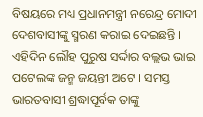ବିଷୟରେ ମଧ୍ୟ ପ୍ରଧାନମନ୍ତ୍ରୀ ନରେନ୍ଦ୍ର ମୋଦୀ ଦେଶବାସୀଙ୍କୁ ସ୍ମରଣ କରାଇ ଦେଇଛନ୍ତି । ଏହିଦିନ ଲୌହ ପୁରୁଷ ସର୍ଦ୍ଦାର ବଲ୍ଲଭ ଭାଇ ପଟେଲଙ୍କ ଜନ୍ମ ଜୟନ୍ତୀ ଅଟେ । ସମସ୍ତ ଭାରତବାସୀ ଶ୍ରଦ୍ଧାପୂର୍ବକ ତାଙ୍କୁ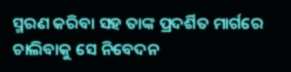ସ୍ମରଣ କରିବା ସହ ତାଙ୍କ ପ୍ରଦର୍ଶିତ ମାର୍ଗରେ ଚାଲିବାକୁ ସେ ନିବେଦନ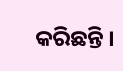କରିଛନ୍ତି ।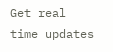Get real time updates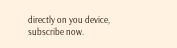directly on you device, subscribe now.